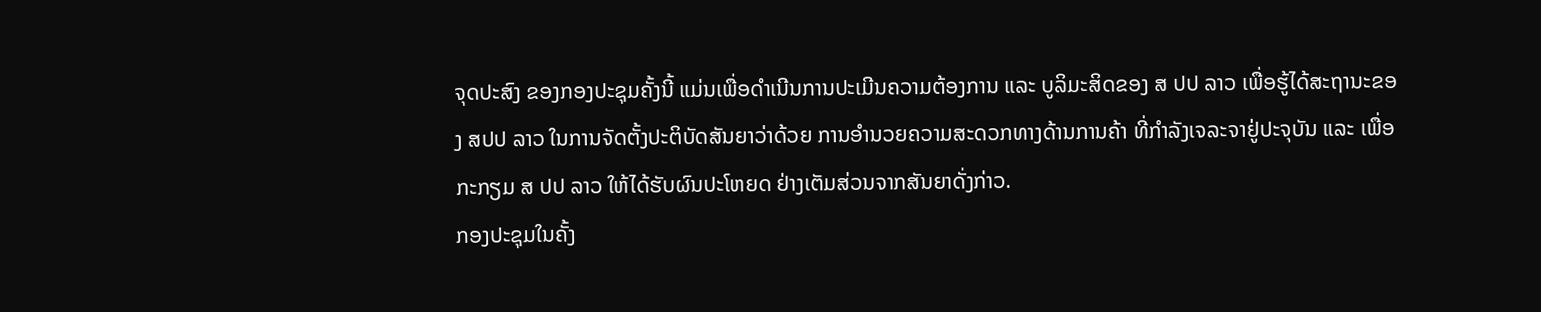ຈຸດປະສົງ ຂອງກອງປະຊຸມຄັ້ງນີ້ ແມ່ນເພື່ອດຳເນີນການປະເມີນຄວາມຕ້ອງການ ແລະ ບູລິມະສິດຂອງ ສ ປປ ລາວ ເພື່ອຮູ້ໄດ້ສະຖານະຂອງ ສປປ ລາວ ໃນການຈັດຕັ້ງປະຕິບັດສັນຍາວ່າດ້ວຍ ການອຳນວຍຄວາມສະດວກທາງດ້ານການຄ້າ ທີ່ກຳລັງເຈລະຈາຢູ່ປະຈຸບັນ ແລະ ເພື່ອກະກຽມ ສ ປປ ລາວ ໃຫ້ໄດ້ຮັບຜົນປະໂຫຍດ ຢ່າງເຕັມສ່ວນຈາກສັນຍາດັ່ງກ່າວ.
ກອງປະຊຸມໃນຄັ້ງ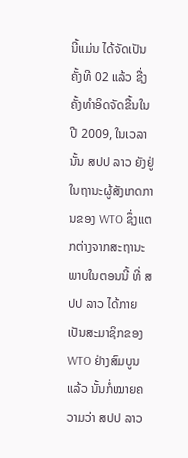ນີ້ແມ່ນ ໄດ້ຈັດເປັນຄັ້ງທີ 02 ແລ້ວ ຊື່ງຄັ້ງທຳອິດຈັດຂື້ນໃນປີ 2009, ໃນເວລານັ້ນ ສປປ ລາວ ຍັງຢູ່ໃນຖານະຜູ້ສັງເກດການຂອງ WTO ຊຶ່ງແຕກຕ່າງຈາກສະຖານະພາບໃນຕອນນີ້ ທີ່ ສປປ ລາວ ໄດ້ກາຍເປັນສະມາຊິກຂອງ WTO ຢ່າງສົມບູນແລ້ວ ນັ້ນກໍ່ໝາຍຄວາມວ່າ ສປປ ລາວ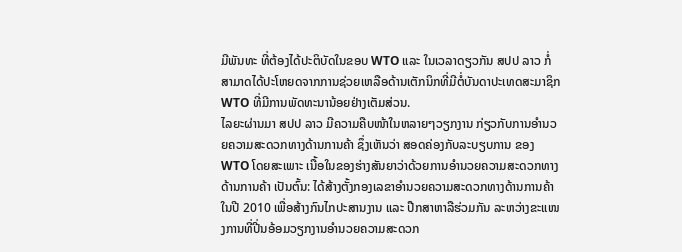ມີພັນທະ ທີ່ຕ້ອງໄດ້ປະຕິບັດໃນຂອບ WTO ແລະ ໃນເວລາດຽວກັນ ສປປ ລາວ ກໍ່ສາມາດໄດ້ປະໂຫຍດຈາກການຊ່ວຍເຫລືອດ້ານເຕັກນິກທີ່ມີຕໍ່ບັນດາປະເທດສະມາຊິກ WTO ທີ່ມີການພັດທະນານ້ອຍຢ່າງເຕັມສ່ວນ.
ໄລຍະຜ່ານມາ ສປປ ລາວ ມີຄວາມຄືບໜ້າໃນຫລາຍໆວຽກງານ ກ່ຽວກັບການອຳນວຍຄວາມສະດວກທາງດ້ານການຄ້າ ຊຶ່ງເຫັນວ່າ ສອດຄ່ອງກັບລະບຽບການ ຂອງ WTO ໂດຍສະເພາະ ເນື້ອໃນຂອງຮ່າງສັນຍາວ່າດ້ວຍການອຳນວຍຄວາມສະດວກທາງດ້ານການຄ້າ ເປັນຕົ້ນ: ໄດ້ສ້າງຕັ້ງກອງເລຂາອຳນວຍຄວາມສະດວກທາງດ້ານການຄ້າໃນປີ 2010 ເພື່ອສ້າງກົນໄກປະສານງານ ແລະ ປືກສາຫາລືຮ່ວມກັນ ລະຫວ່າງຂະແໜງການທີ່ປີ່ນອ້ອມວຽກງານອໍານວຍຄວາມສະດວກ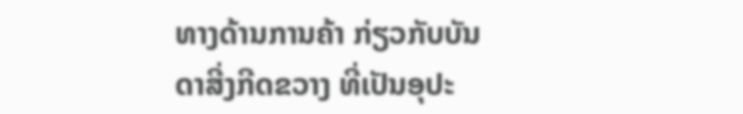ທາງດ້ານການຄ້າ ກ່ຽວກັບບັນດາສີ່ງກີດຂວາງ ທີ່ເປັນອຸປະ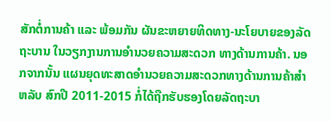ສັກຕໍ່ການຄ້າ ແລະ ພ້ອມກັນ ຜັນຂະຫຍາຍທິດທາງ-ນະໂຍບາຍຂອງລັດຖະບານ ໃນວຽກງານການອຳນວຍຄວາມສະດວກ ທາງດ້ານການຄ້າ. ນອກຈາກນັ້ນ ແຜນຍຸດທະສາດອຳນວຍຄວາມສະດວກທາງດ້ານການຄ້າສຳຫລັບ ສົກປີ 2011-2015 ກໍ່ໄດ້ຖືກຮັບຮອງໂດຍລັດຖະບາ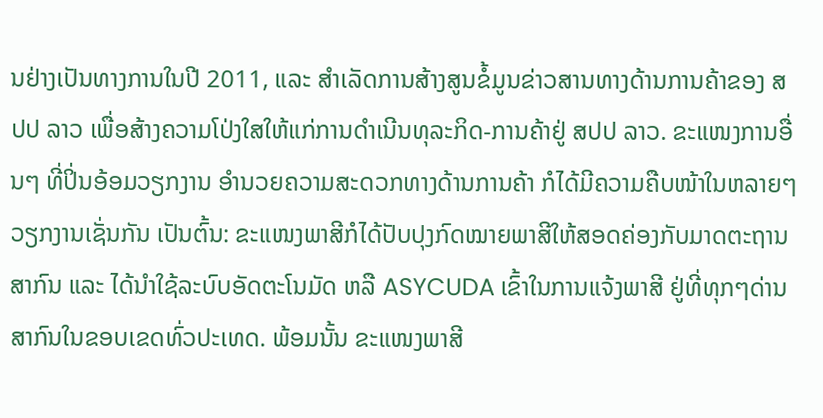ນຢ່າງເປັນທາງການໃນປີ 2011, ແລະ ສຳເລັດການສ້າງສູນຂໍ້ມູນຂ່າວສານທາງດ້ານການຄ້າຂອງ ສປປ ລາວ ເພື່ອສ້າງຄວາມໂປ່ງໃສໃຫ້ແກ່ການດຳເນີນທຸລະກິດ-ການຄ້າຢູ່ ສປປ ລາວ. ຂະແໜງການອື່ນໆ ທີ່ປິ່ນອ້ອມວຽກງານ ອຳນວຍຄວາມສະດວກທາງດ້ານການຄ້າ ກໍໄດ້ມີຄວາມຄືບໜ້າໃນຫລາຍໆວຽກງານເຊັ່ນກັນ ເປັນຕົ້ນ: ຂະແໜງພາສີກໍໄດ້ປັບປຸງກົດໝາຍພາສີໃຫ້ສອດຄ່ອງກັບມາດຕະຖານສາກົນ ແລະ ໄດ້ນຳໃຊ້ລະບົບອັດຕະໂນມັດ ຫລື ASYCUDA ເຂົ້າໃນການແຈ້ງພາສີ ຢູ່ທີ່ທຸກໆດ່ານສາກົນໃນຂອບເຂດທົ່ວປະເທດ. ພ້ອມນັ້ນ ຂະແໜງພາສີ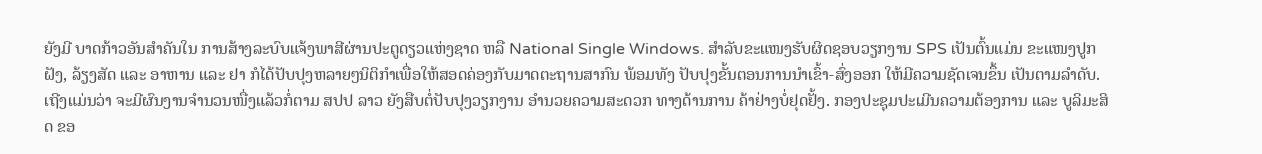ຍັງມີ ບາດກ້າວອັນສຳຄັນໃນ ການສ້າງລະບົບແຈ້ງພາສີຜ່ານປະຕູດຽວແຫ່ງຊາດ ຫລື National Single Windows. ສຳລັບຂະແໜງຮັບຜິດຊອບວຽກງານ SPS ເປັນຕົ້ນແມ່ນ ຂະແໜງປູກຝັງ, ລ້ຽງສັດ ແລະ ອາຫານ ແລະ ຢາ ກໍໄດ້ປັບປຸງຫລາຍໆນິຕິກຳເພື່ອໃຫ້ສອດຄ່ອງກັບມາດຕະຖານສາກົນ ພ້ອມທັງ ປັບປຸງຂັ້ນຕອນການນຳເຂົ້າ-ສົ່ງອອກ ໃຫ້ມີຄວາມຊັດເຈນຂຶ້ນ ເປັນຕາມລຳດັບ.
ເຖີງແມ່ນວ່າ ຈະມີຜົນງານຈຳນວນໜື່ງແລ້ວກໍ່ຕາມ ສປປ ລາວ ຍັງສືບຕໍ່ປັບປຸງວຽກງານ ອຳນວຍຄວາມສະດວກ ທາງດ້ານການ ຄ້າຢ່າງບໍ່ຢຸດຢັ້ງ. ກອງປະຊຸມປະເມີນຄວາມຕ້ອງການ ແລະ ບູລິມະສິດ ຂອ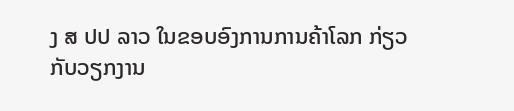ງ ສ ປປ ລາວ ໃນຂອບອົງການການຄ້າໂລກ ກ່ຽວກັບວຽກງານ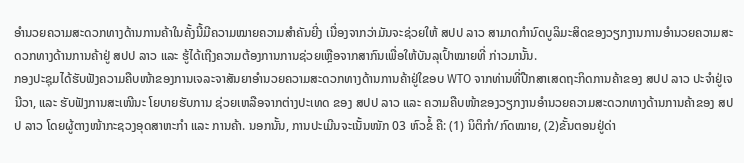ອຳນວຍຄວາມສະດວກທາງດ້ານການຄ້າໃນຄັ້ງນີ້ມີຄວາມໝາຍຄວາມສຳຄັນຍີ່ງ ເນື່ອງຈາກວ່າມັນຈະຊ່ວຍໃຫ້ ສປປ ລາວ ສາມາດກຳນົດບູລິມະສິດຂອງວຽກງານການອຳນວຍຄວາມສະ ດວກທາງດ້ານການຄ້າຢູ່ ສປປ ລາວ ແລະ ຮູ້ໄດ້ເຖີງຄວາມຕ້ອງການການຊ່ວຍເຫຼືອຈາກສາກົນເພື່ອໃຫ້ບັນລຸເປົ້າໝາຍທີ່ ກ່າວມານັ້ນ.
ກອງປະຊຸມໄດ້ຮັບຟັງຄວາມຄືບໜ້າຂອງການເຈລະຈາສັນຍາອຳນວຍຄວາມສະດວກທາງດ້ານການຄ້າຢູ່ໃຂອບ WTO ຈາກທ່ານທີ່ປືກສາເສດຖະກິດການຄ້າຂອງ ສປປ ລາວ ປະຈຳຢູ່ເຈນີວາ, ແລະ ຮັບຟັງການສະເໜີນະ ໂຍບາຍຮັບການ ຊ່ວຍເຫລືອຈາກຕ່າງປະເທດ ຂອງ ສປປ ລາວ ແລະ ຄວາມຄືບໜ້າຂອງວຽກງານອຳນວຍຄວາມສະດວກທາງດ້ານການຄ້າຂອງ ສປປ ລາວ ໂດຍຜູ້ຕາງໜ້າກະຊວງອຸດສາຫະກຳ ແລະ ການຄ້າ. ນອກນັ້ນ, ການປະເມີນຈະເນັ້ນໜັກ 03 ຫົວຂໍ້ ຄື: (1) ນິຕິກຳ/ກົດໝາຍ, (2)ຂັ້ນຕອນຢູ່ດ່າ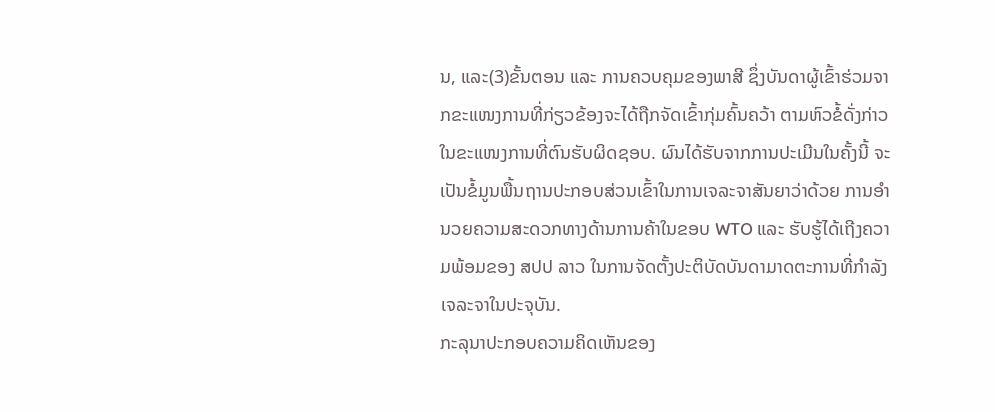ນ, ແລະ(3)ຂັ້ນຕອນ ແລະ ການຄວບຄຸມຂອງພາສີ ຊຶ່ງບັນດາຜູ້ເຂົ້າຮ່ວມຈາກຂະແໜງການທີ່ກ່ຽວຂ້ອງຈະໄດ້ຖືກຈັດເຂົ້າກຸ່ມຄົ້ນຄວ້າ ຕາມຫົວຂໍ້ດັ່ງກ່າວ ໃນຂະແໜງການທີ່ຕົນຮັບຜິດຊອບ. ຜົນໄດ້ຮັບຈາກການປະເມີນໃນຄັ້ງນີ້ ຈະເປັນຂໍ້ມູນພື້ນຖານປະກອບສ່ວນເຂົ້າໃນການເຈລະຈາສັນຍາວ່າດ້ວຍ ການອຳນວຍຄວາມສະດວກທາງດ້ານການຄ້າໃນຂອບ WTO ແລະ ຮັບຮູ້ໄດ້ເຖີງຄວາມພ້ອມຂອງ ສປປ ລາວ ໃນການຈັດຕັ້ງປະຕິບັດບັນດາມາດຕະການທີ່ກຳລັງເຈລະຈາໃນປະຈຸບັນ.
ກະລຸນາປະກອບຄວາມຄິດເຫັນຂອງ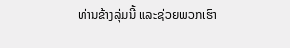ທ່ານຂ້າງລຸ່ມນີ້ ແລະຊ່ວຍພວກເຮົາ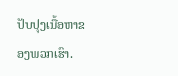ປັບປຸງເນື້ອຫາຂອງພວກເຮົາ.